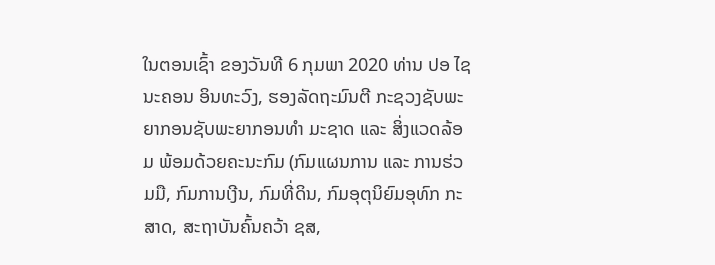ໃນຕອນເຊົ້າ ຂອງວັນທີ 6 ກຸມພາ 2020 ທ່ານ ປອ ໄຊນະຄອນ ອິນທະວົງ, ຮອງລັດຖະມົນຕີ ກະຊວງຊັບພະຍາກອນຊັບພະຍາກອນທຳ ມະຊາດ ແລະ ສິ່ງແວດລ້ອມ ພ້ອມດ້ວຍຄະນະກົມ (ກົມແຜນການ ແລະ ການຮ່ວມມື, ກົມການເງີນ, ກົມທີ່ດິນ, ກົມອຸຕຸນິຍົມອຸທົກ ກະສາດ, ສະຖາບັນຄົ້ນຄວ້າ ຊສ,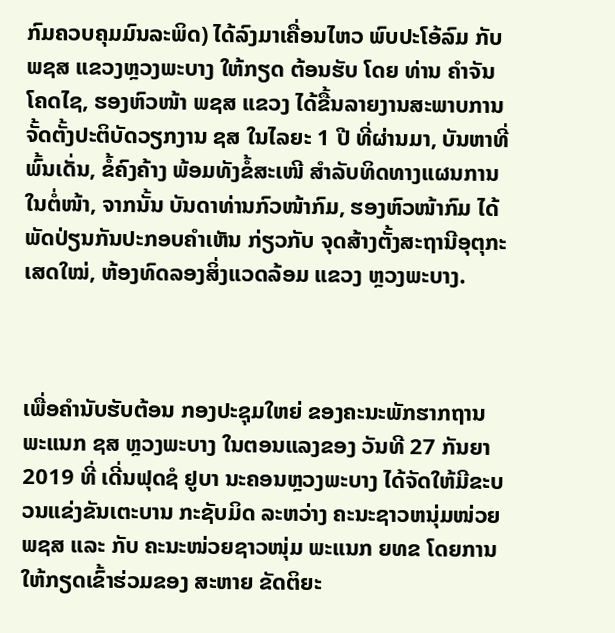ກົມຄວບຄຸມມົນລະພິດ) ໄດ້ລົງມາເຄື່ອນໄຫວ ພົບປະໂອ້ລົມ ກັບ ພຊສ ແຂວງຫຼວງພະບາງ ໃຫ້ກຽດ ຕ້ອນຮັບ ໂດຍ ທ່ານ ຄຳຈັນ ໂຄດໄຊ, ຮອງຫົວໜ້າ ພຊສ ແຂວງ ໄດ້ຂື້ນລາຍງານສະພາບການຈັ້ດຕັ້ງປະຕິບັດວຽກງານ ຊສ ໃນໄລຍະ 1 ປີ ທີ່ຜ່ານມາ, ບັນຫາທີ່ພົ້ນເດັ່ນ, ຂໍ້ຄົງຄ້າງ ພ້ອມທັງຂໍ້ສະເໜີ ສຳລັບທິດທາງແຜນການໃນຕໍ່ໜ້າ, ຈາກນັ້ນ ບັນດາທ່ານກົວໜ້າກົມ, ຮອງຫົວໜ້າກົມ ໄດ້ພັດປ່ຽນກັນປະກອບຄຳເຫັນ ກ່ຽວກັບ ຈຸດສ້າງຕັ້ງສະຖານີອຸຕຸກະເສດໃໝ່, ຫ້ອງທົດລອງສິ່ງແວດລ້ອມ ແຂວງ ຫຼວງພະບາງ.



ເພື່ອຄໍານັບຮັບຕ້ອນ ກອງປະຊຸມໃຫຍ່ ຂອງຄະນະພັກຮາກຖານ ພະແນກ ຊສ ຫຼວງພະບາງ ໃນຕອນແລງຂອງ ວັນທີ 27 ກັນຍາ 2019 ທີ່ ເດີ່ນຟຸດຊໍ ຢູບາ ນະຄອນຫຼວງພະບາງ ໄດ້ຈັດໃຫ້ມີຂະບວນແຂ່ງຂັນເຕະບານ ກະຊັບມິດ ລະຫວ່າງ ຄະນະຊາວຫນຸ່ມໜ່ວຍ ພຊສ ແລະ ກັບ ຄະນະໜ່ວຍຊາວໜຸ່ມ ພະແນກ ຍທຂ ໂດຍການໃຫ້ກຽດເຂົ້າຮ່ວມຂອງ ສະຫາຍ ຂັດຕິຍະ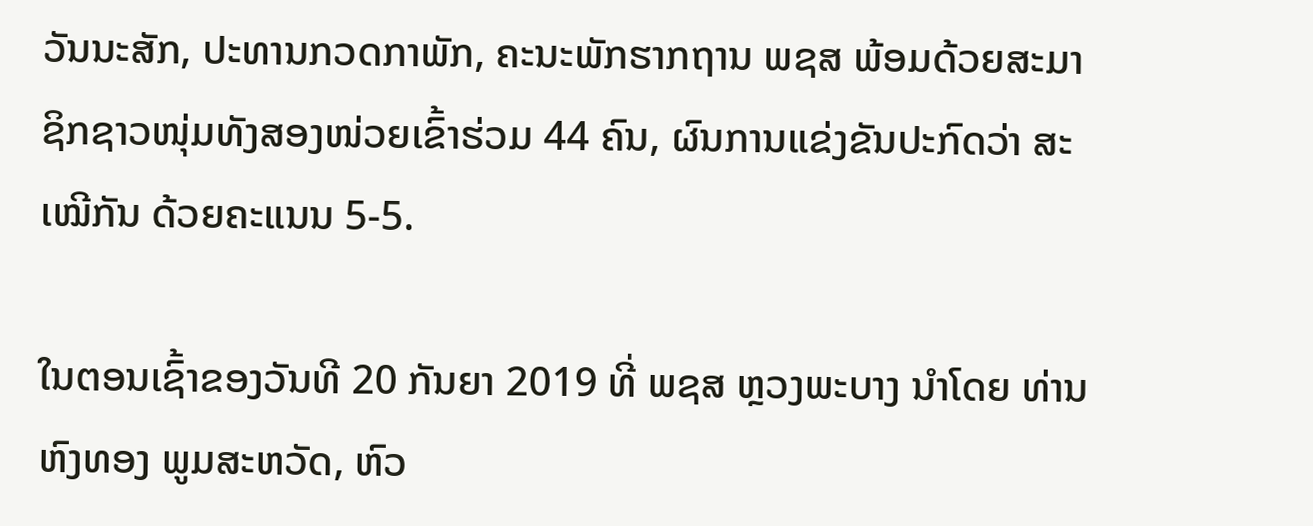ວັນນະສັກ, ປະທານກວດກາພັກ, ຄະນະພັກຮາກຖານ ພຊສ ພ້ອມດ້ວຍສະມາຊິກຊາວໜຸ່ມທັງສອງໜ່ວຍເຂົ້າຮ່ວມ 44 ຄົນ, ຜົນການແຂ່ງຂັນປະກົດວ່າ ສະເໝີກັນ ດ້ວຍຄະແນນ 5-5.

ໃນຕອນເຊົ້າຂອງວັນທີ 20 ກັນຍາ 2019 ທີ່ ພຊສ ຫຼວງພະບາງ ນຳໂດຍ ທ່ານ ຫົງທອງ ພູມສະຫວັດ, ຫົວ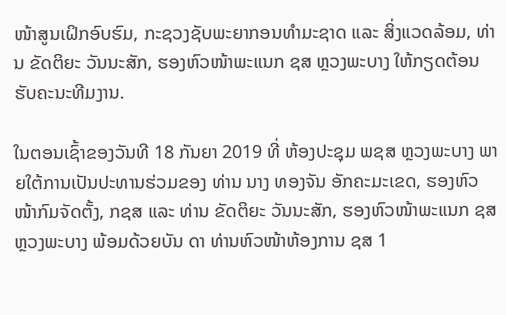ໜ້າສູນເຝິກອົບຮົມ, ກະຊວງຊັບພະຍາກອນທໍາມະຊາດ ແລະ ສິ່ງແວດລ້ອມ, ທ່ານ ຂັດຕິຍະ ວັນນະສັກ, ຮອງຫົວໜ້າພະແນກ ຊສ ຫຼວງພະບາງ ໃຫ້ກຽດຕ້ອນຮັບຄະນະທີມງານ.

ໃນຕອນເຊົ້າຂອງວັນທີ 18 ກັນຍາ 2019 ທີ່ ຫ້ອງປະຊຸມ ພຊສ ຫຼວງພະບາງ ພາຍໃຕ້ການເປັນປະທານຮ່ວມຂອງ ທ່ານ ນາງ ທອງຈັນ ອັກຄະມະເຂດ, ຮອງຫົວໜ້າກົມຈັດຕັ້ງ, ກຊສ ແລະ ທ່ານ ຂັດຕິຍະ ວັນນະສັກ, ຮອງຫົວໜ້າພະແນກ ຊສ ຫຼວງພະບາງ ພ້ອມດ້ວຍບັນ ດາ ທ່ານຫົວໜ້າຫ້ອງການ ຊສ 1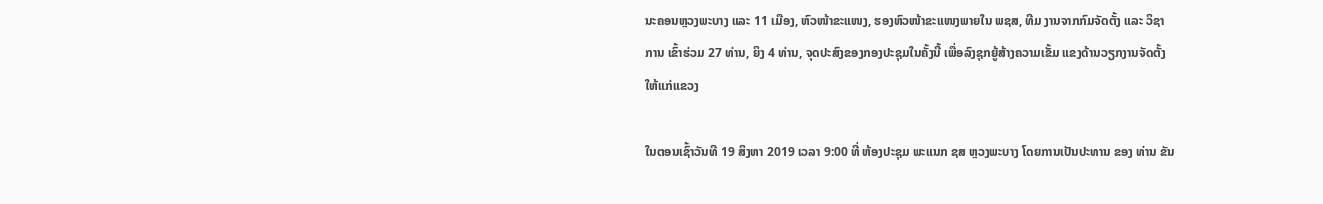ນະຄອນຫຼວງພະບາງ ແລະ 11 ເມືອງ, ຫົວໜ້າຂະແໜງ, ຮອງຫົວໜ້າຂະແໜງພາຍໃນ ພຊສ, ທີມ ງານຈາກກົມຈັດຕັ້ງ ແລະ ວິຊາການ ເຂົ້າຮ່ວມ 27 ທ່ານ, ຍິງ 4 ທ່ານ, ຈຸດປະສົງຂອງກອງປະຊຸມໃນຄັ້ງນີ້ ເພື່ອລົງຊຸກຍູ້ສ້າງຄວາມເຂັ້ມ ແຂງດ້ານວຽກງານຈັດຕັ້ງໃຫ້ແກ່ແຂວງ

ໃນຕອນເຊົ້າວັນທີ 19 ສິງຫາ 2019 ເວລາ 9:00 ທີ່ ຫ້ອງປະຊຸມ ພະແນກ ຊສ ຫຼວງພະບາງ ໂດຍການເປັນປະທານ ຂອງ ທ່ານ ຂັນ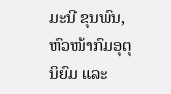ມະນີ ຂຸນພົນ, ຫົວໜ້າກົມອຸຕຸນິຍົມ ແລະ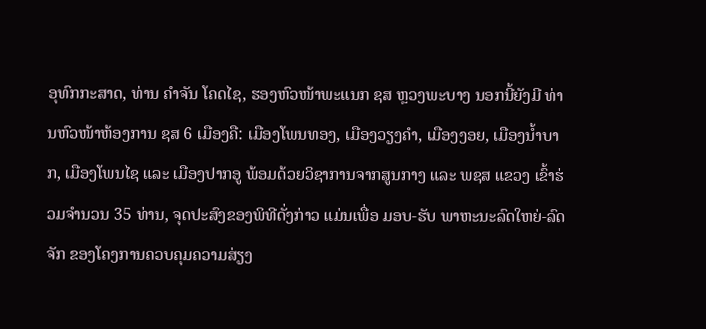ອຸທົກກະສາດ, ທ່ານ ຄໍາຈັນ ໂຄດໄຊ, ຮອງຫົວໜ້າພະແນກ ຊສ ຫຼວງພະບາງ ນອກນີ້ຍັງມີ ທ່ານຫົວໜ້າຫ້ອງການ ຊສ 6 ເມືອງຄື: ເມືອງໂພນທອງ, ເມືອງວຽງຄໍາ, ເມືອງງອຍ, ເມືອງນໍ້າບາກ, ເມືອງໂພນໄຊ ແລະ ເມືອງປາກອູ ພ້ອມດ້ວຍວິຊາການຈາກສູນກາງ ແລະ ພຊສ ແຂວງ ເຂົ້າຮ່ວມຈໍານວນ 35 ທ່ານ, ຈຸດປະສົງຂອງພິທີດັ່ງກ່າວ ແມ່ນເພື່ອ ມອບ-ຮັບ ພາຫະນະລົດໃຫຍ່-ລົດຈັກ ຂອງໂຄງການຄວບຄຸມຄວາມສ່ຽງ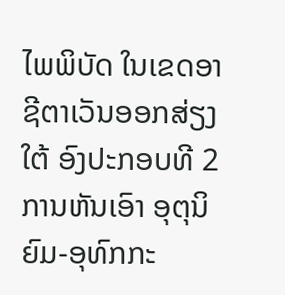ໄພພິບັດ ໃນເຂດອາຊີຕາເວັນອອກສ່ຽງໃຕ້ ອົງປະກອບທີ 2 ການຫັນເອົາ ອຸຕຸນິຍົມ-ອຸທົກກະ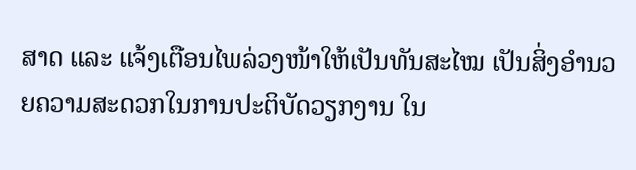ສາດ ແລະ ແຈ້ງເຕືອນໄພລ່ວງໜ້າໃຫ້ເປັນທັນສະໄໝ ເປັນສິ່ງອໍານວຍຄວາມສະດວກໃນການປະຕິບັດວຽກງານ ໃນ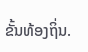ຂັ້ນທ້ອງຖິ່ນ.